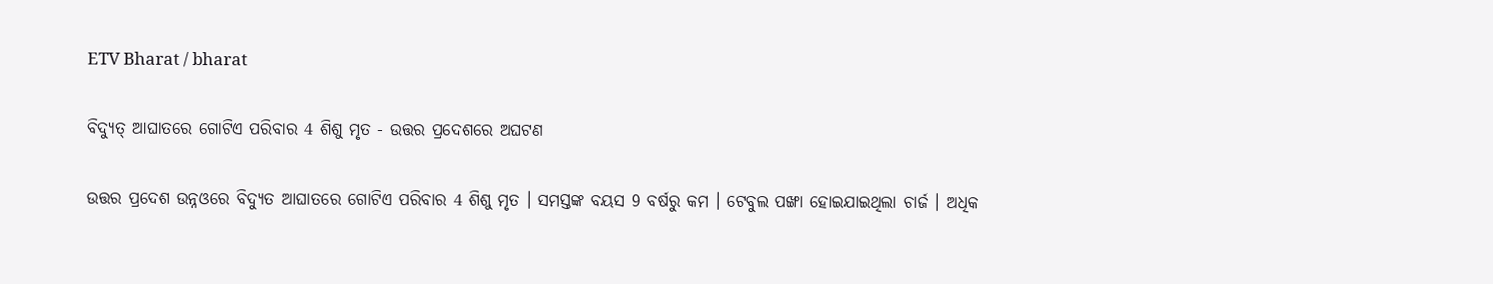ETV Bharat / bharat

ବିଦ୍ୟୁତ୍‌ ଆଘାତରେ ଗୋଟିଏ ପରିବାର 4 ଶିଶୁ ମୃତ - ଉତ୍ତର ପ୍ରଦେଶରେ ଅଘଟଣ

ଉତ୍ତର ପ୍ରଦେଶ ଉନ୍ନଓରେ ବିଦ୍ୟୁତ ଆଘାତରେ ଗୋଟିଏ ପରିବାର 4 ଶିଶୁ ମୃତ । ସମସ୍ତଙ୍କ ବୟସ 9 ବର୍ଷରୁ କମ । ଟେବୁଲ ପଙ୍ଖା ହୋଇଯାଇଥିଲା ଚାର୍ଜ । ଅଧିକ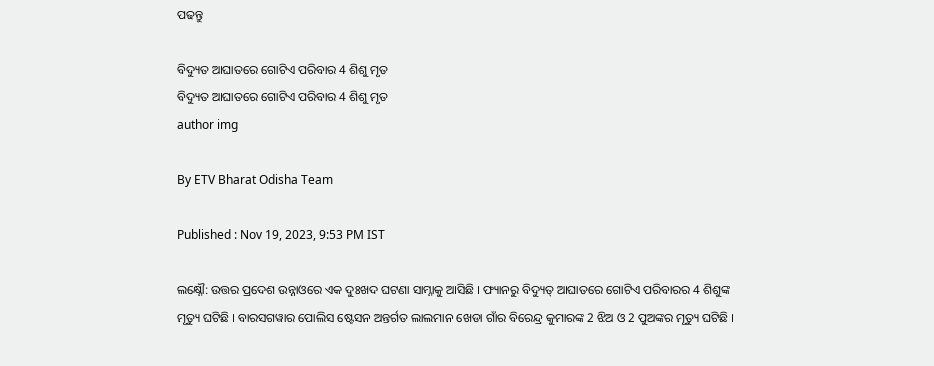ପଢନ୍ତୁ

ବିଦ୍ୟୁତ ଆଘାତରେ ଗୋଟିଏ ପରିବାର 4 ଶିଶୁ ମୃତ
ବିଦ୍ୟୁତ ଆଘାତରେ ଗୋଟିଏ ପରିବାର 4 ଶିଶୁ ମୃତ
author img

By ETV Bharat Odisha Team

Published : Nov 19, 2023, 9:53 PM IST

ଲକ୍ଷ୍ନୌ: ଉତ୍ତର ପ୍ରଦେଶ ଉନ୍ନାଓରେ ଏକ ଦୁଃଖଦ ଘଟଣା ସାମ୍ନାକୁ ଆସିଛି । ଫ୍ୟାନରୁ ବିଦ୍ୟୁତ୍‌ ଆଘାତରେ ଗୋଟିଏ ପରିବାରର 4 ଶିଶୁଙ୍କ ମୃତ୍ୟୁ ଘଟିଛି । ବାରସଗୱାର ପୋଲିସ ଷ୍ଟେସନ ଅନ୍ତର୍ଗତ ଲାଲମାନ ଖେଡା ଗାଁର ବିରେନ୍ଦ୍ର କୁମାରଙ୍କ 2 ଝିଅ ଓ 2 ପୁଅଙ୍କର ମୃତ୍ୟୁ ଘଟିଛି ।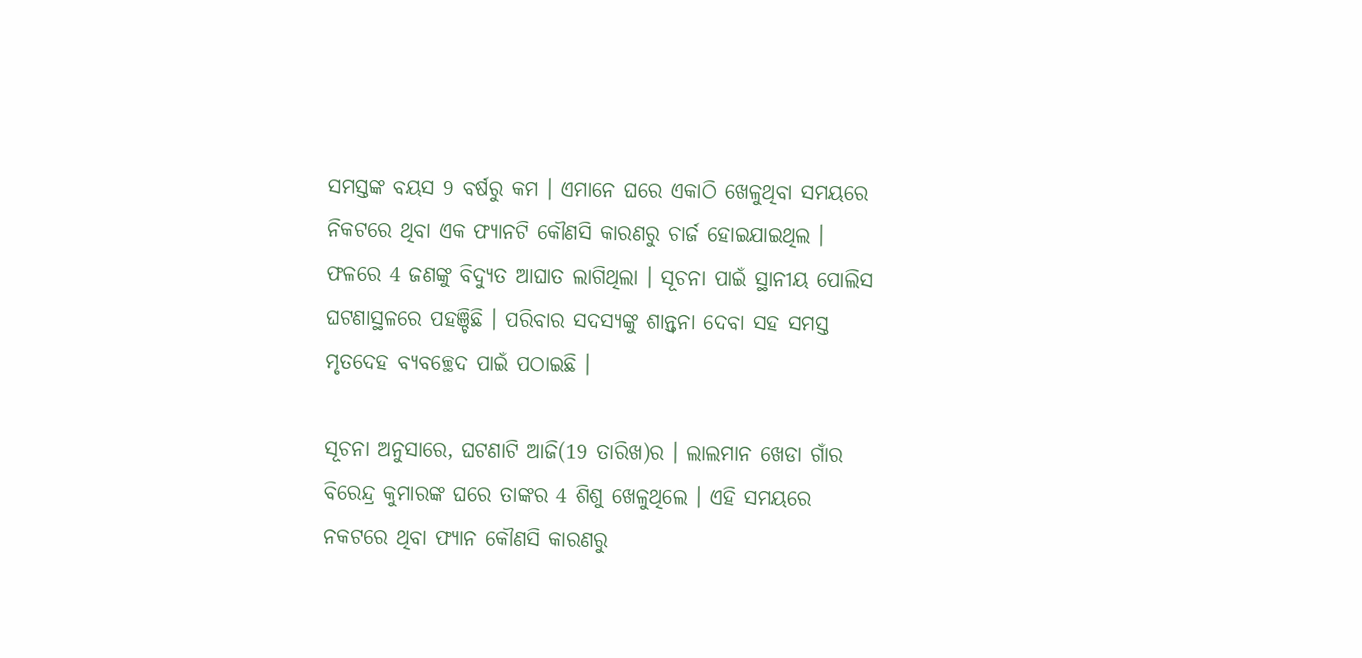ସମସ୍ତଙ୍କ ବୟସ 9 ବର୍ଷରୁ କମ । ଏମାନେ ଘରେ ଏକାଠି ଖେଳୁଥିବା ସମୟରେ ନିକଟରେ ଥିବା ଏକ ଫ୍ୟାନଟି କୌଣସି କାରଣରୁ ଚାର୍ଜ ହୋଇଯାଇଥିଲ । ଫଳରେ 4 ଜଣଙ୍କୁ ବିଦ୍ୟୁତ ଆଘାତ ଲାଗିଥିଲା । ସୂଚନା ପାଇଁ ସ୍ଥାନୀୟ ପୋଲିସ ଘଟଣାସ୍ଥଳରେ ପହଞ୍ଚିଛି । ପରିବାର ସଦସ୍ୟଙ୍କୁ ଶାନ୍ତ୍ବନା ଦେବା ସହ ସମସ୍ତ ମୃତଦେହ ବ୍ୟବଚ୍ଛେଦ ପାଇଁ ପଠାଇଛି ।

ସୂଚନା ଅନୁସାରେ, ଘଟଣାଟି ଆଜି(19 ତାରିଖ)ର । ଲାଲମାନ ଖେଡା ଗାଁର ବିରେନ୍ଦ୍ର କୁମାରଙ୍କ ଘରେ ତାଙ୍କର 4 ଶିଶୁ ଖେଳୁଥିଲେ । ଏହି ସମୟରେ ନକଟରେ ଥିବା ଫ୍ୟାନ କୌଣସି କାରଣରୁ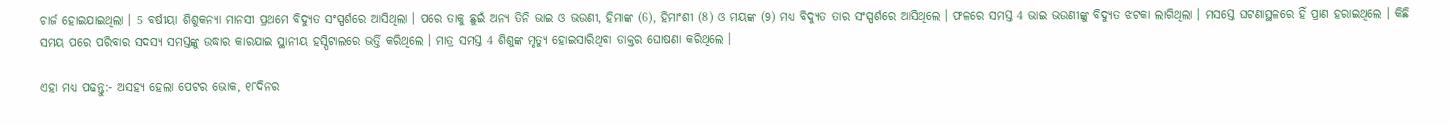ଚାର୍ଜ ହୋଇଯାଇଥିଲା । 5 ବର୍ଷୀୟା ଶିଶୁକନ୍ୟା ମାନସୀ ପ୍ରଥମେ ବିଦ୍ୟୁତ ସଂସ୍ପର୍ଶରେ ଆସିଥିଲା । ପରେ ତାକୁ ଛୁଇଁ ଅନ୍ୟ ତିନି ଭାଇ ଓ ଭଉଣୀ, ହିମାଙ୍କ (6), ହିମାଂଶୀ (8) ଓ ମୟଙ୍କ (9) ମଧ୍ୟ ବିଦ୍ୟୁତ ତାର ସଂସ୍ପର୍ଶରେ ଆସିଥିଲେ । ଫଳରେ ସମସ୍ତ 4 ଭାଇ ଭଉଣୀଙ୍କୁ ବିଦ୍ୟୁତ ଝଟକା ଲାଗିଥିଲା । ମସସ୍ତେ ଘଟଣାସ୍ଥଳରେ ହିଁ ପ୍ରାଣ ହରାଇଥିଲେ । କିଛି ସମୟ ପରେ ପରିବାର ସଦସ୍ୟ ସମସ୍ତଙ୍କୁ ଉଦ୍ଧାର କାରଯାଇ ସ୍ଥାନୀୟ ହସ୍ପିଟାଲରେ ଭର୍ତ୍ତି କରିଥିଲେ । ମାତ୍ର ସମସ୍ତ 4 ଶିଶୁଙ୍କ ମୃତ୍ୟୁ ହୋଇସାରିଥିବା ଡାକ୍ତର ଘୋଷଣା କରିଥିଲେ ।

ଏହା ମଧ୍ୟ ପଢନ୍ତୁ:- ଅସହ୍ୟ ହେଲା ପେଟର ଭୋକ, ୧୮ଦିନର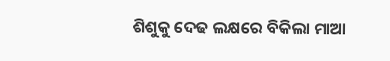ଶିଶୁକୁ ଦେଢ ଲକ୍ଷରେ ବିକିଲା ମାଆ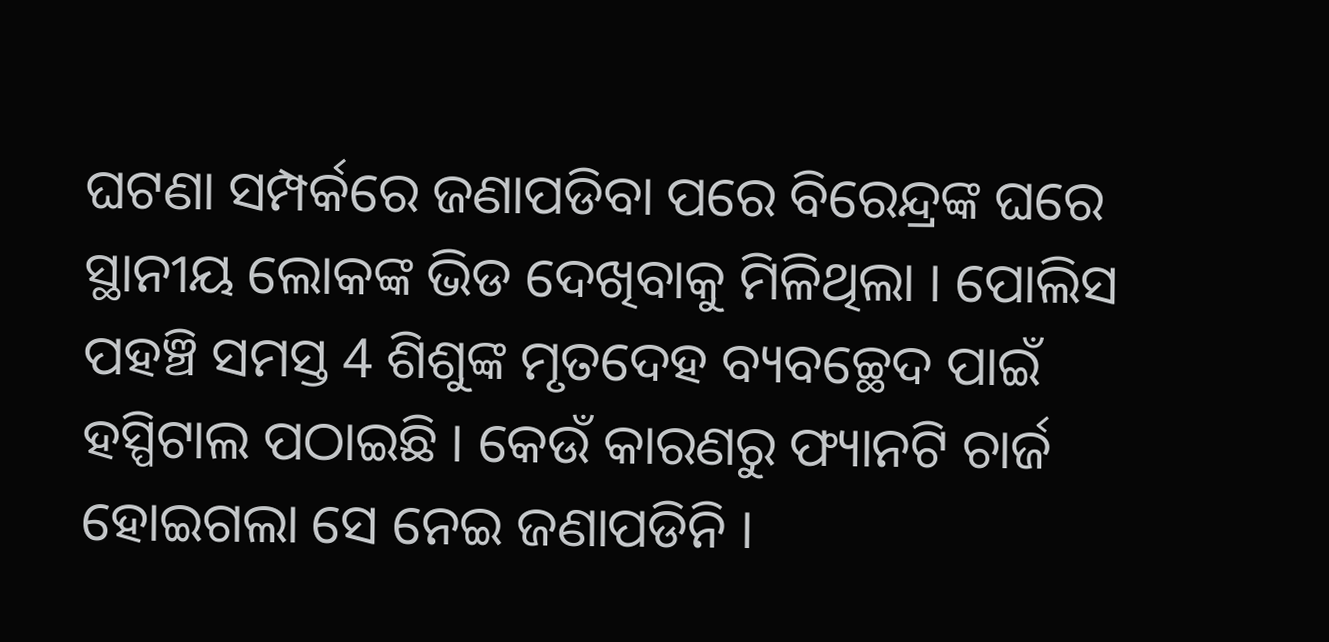ଘଟଣା ସମ୍ପର୍କରେ ଜଣାପଡିବା ପରେ ବିରେନ୍ଦ୍ରଙ୍କ ଘରେ ସ୍ଥାନୀୟ ଲୋକଙ୍କ ଭିଡ ଦେଖିବାକୁ ମିଳିଥିଲା । ପୋଲିସ ପହଞ୍ଚି ସମସ୍ତ 4 ଶିଶୁଙ୍କ ମୃତଦେହ ବ୍ୟବଚ୍ଛେଦ ପାଇଁ ହସ୍ପିଟାଲ ପଠାଇଛି । କେଉଁ କାରଣରୁ ଫ୍ୟାନଟି ଚାର୍ଜ ହୋଇଗଲା ସେ ନେଇ ଜଣାପଡିନି ।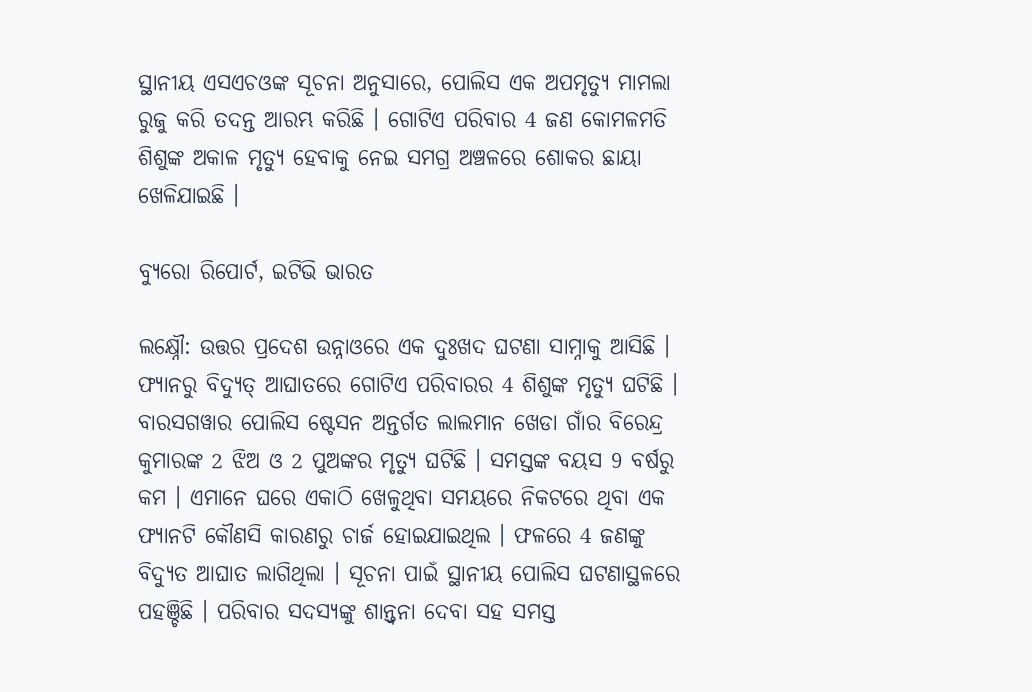ସ୍ଥାନୀୟ ଏସଏଚଓଙ୍କ ସୂଚନା ଅନୁସାରେ, ପୋଲିସ ଏକ ଅପମୃତ୍ୟୁ ମାମଲା ରୁଜୁ କରି ତଦନ୍ତ ଆରମ୍ଭ କରିଛି । ଗୋଟିଏ ପରିବାର 4 ଜଣ କୋମଳମତି ଶିଶୁଙ୍କ ଅକାଳ ମୃତ୍ୟୁ ହେବାକୁ ନେଇ ସମଗ୍ର ଅଞ୍ଚଳରେ ଶୋକର ଛାୟା ଖେଳିଯାଇଛି ।

ବ୍ୟୁରୋ ରିପୋର୍ଟ, ଇଟିଭି ଭାରତ

ଲକ୍ଷ୍ନୌ: ଉତ୍ତର ପ୍ରଦେଶ ଉନ୍ନାଓରେ ଏକ ଦୁଃଖଦ ଘଟଣା ସାମ୍ନାକୁ ଆସିଛି । ଫ୍ୟାନରୁ ବିଦ୍ୟୁତ୍‌ ଆଘାତରେ ଗୋଟିଏ ପରିବାରର 4 ଶିଶୁଙ୍କ ମୃତ୍ୟୁ ଘଟିଛି । ବାରସଗୱାର ପୋଲିସ ଷ୍ଟେସନ ଅନ୍ତର୍ଗତ ଲାଲମାନ ଖେଡା ଗାଁର ବିରେନ୍ଦ୍ର କୁମାରଙ୍କ 2 ଝିଅ ଓ 2 ପୁଅଙ୍କର ମୃତ୍ୟୁ ଘଟିଛି । ସମସ୍ତଙ୍କ ବୟସ 9 ବର୍ଷରୁ କମ । ଏମାନେ ଘରେ ଏକାଠି ଖେଳୁଥିବା ସମୟରେ ନିକଟରେ ଥିବା ଏକ ଫ୍ୟାନଟି କୌଣସି କାରଣରୁ ଚାର୍ଜ ହୋଇଯାଇଥିଲ । ଫଳରେ 4 ଜଣଙ୍କୁ ବିଦ୍ୟୁତ ଆଘାତ ଲାଗିଥିଲା । ସୂଚନା ପାଇଁ ସ୍ଥାନୀୟ ପୋଲିସ ଘଟଣାସ୍ଥଳରେ ପହଞ୍ଚିଛି । ପରିବାର ସଦସ୍ୟଙ୍କୁ ଶାନ୍ତ୍ବନା ଦେବା ସହ ସମସ୍ତ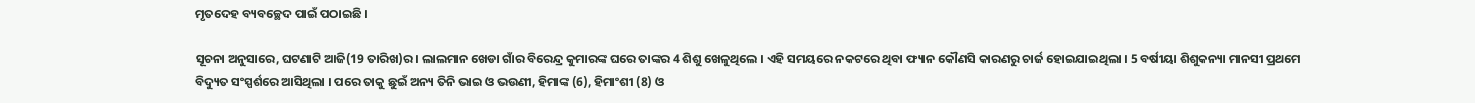ମୃତଦେହ ବ୍ୟବଚ୍ଛେଦ ପାଇଁ ପଠାଇଛି ।

ସୂଚନା ଅନୁସାରେ, ଘଟଣାଟି ଆଜି(19 ତାରିଖ)ର । ଲାଲମାନ ଖେଡା ଗାଁର ବିରେନ୍ଦ୍ର କୁମାରଙ୍କ ଘରେ ତାଙ୍କର 4 ଶିଶୁ ଖେଳୁଥିଲେ । ଏହି ସମୟରେ ନକଟରେ ଥିବା ଫ୍ୟାନ କୌଣସି କାରଣରୁ ଚାର୍ଜ ହୋଇଯାଇଥିଲା । 5 ବର୍ଷୀୟା ଶିଶୁକନ୍ୟା ମାନସୀ ପ୍ରଥମେ ବିଦ୍ୟୁତ ସଂସ୍ପର୍ଶରେ ଆସିଥିଲା । ପରେ ତାକୁ ଛୁଇଁ ଅନ୍ୟ ତିନି ଭାଇ ଓ ଭଉଣୀ, ହିମାଙ୍କ (6), ହିମାଂଶୀ (8) ଓ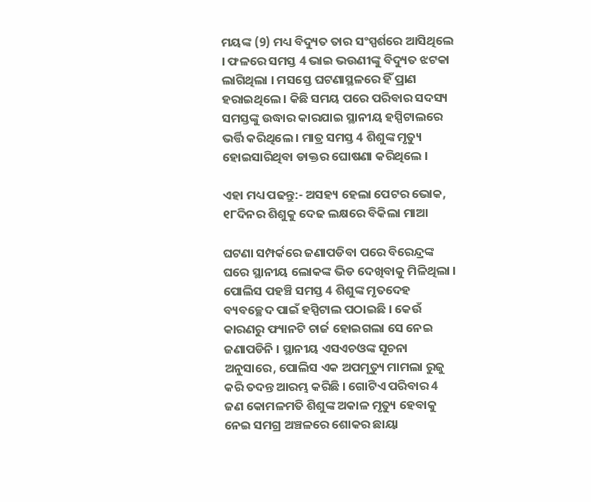ମୟଙ୍କ (9) ମଧ୍ୟ ବିଦ୍ୟୁତ ତାର ସଂସ୍ପର୍ଶରେ ଆସିଥିଲେ । ଫଳରେ ସମସ୍ତ 4 ଭାଇ ଭଉଣୀଙ୍କୁ ବିଦ୍ୟୁତ ଝଟକା ଲାଗିଥିଲା । ମସସ୍ତେ ଘଟଣାସ୍ଥଳରେ ହିଁ ପ୍ରାଣ ହରାଇଥିଲେ । କିଛି ସମୟ ପରେ ପରିବାର ସଦସ୍ୟ ସମସ୍ତଙ୍କୁ ଉଦ୍ଧାର କାରଯାଇ ସ୍ଥାନୀୟ ହସ୍ପିଟାଲରେ ଭର୍ତ୍ତି କରିଥିଲେ । ମାତ୍ର ସମସ୍ତ 4 ଶିଶୁଙ୍କ ମୃତ୍ୟୁ ହୋଇସାରିଥିବା ଡାକ୍ତର ଘୋଷଣା କରିଥିଲେ ।

ଏହା ମଧ୍ୟ ପଢନ୍ତୁ:- ଅସହ୍ୟ ହେଲା ପେଟର ଭୋକ, ୧୮ଦିନର ଶିଶୁକୁ ଦେଢ ଲକ୍ଷରେ ବିକିଲା ମାଆ

ଘଟଣା ସମ୍ପର୍କରେ ଜଣାପଡିବା ପରେ ବିରେନ୍ଦ୍ରଙ୍କ ଘରେ ସ୍ଥାନୀୟ ଲୋକଙ୍କ ଭିଡ ଦେଖିବାକୁ ମିଳିଥିଲା । ପୋଲିସ ପହଞ୍ଚି ସମସ୍ତ 4 ଶିଶୁଙ୍କ ମୃତଦେହ ବ୍ୟବଚ୍ଛେଦ ପାଇଁ ହସ୍ପିଟାଲ ପଠାଇଛି । କେଉଁ କାରଣରୁ ଫ୍ୟାନଟି ଚାର୍ଜ ହୋଇଗଲା ସେ ନେଇ ଜଣାପଡିନି । ସ୍ଥାନୀୟ ଏସଏଚଓଙ୍କ ସୂଚନା ଅନୁସାରେ, ପୋଲିସ ଏକ ଅପମୃତ୍ୟୁ ମାମଲା ରୁଜୁ କରି ତଦନ୍ତ ଆରମ୍ଭ କରିଛି । ଗୋଟିଏ ପରିବାର 4 ଜଣ କୋମଳମତି ଶିଶୁଙ୍କ ଅକାଳ ମୃତ୍ୟୁ ହେବାକୁ ନେଇ ସମଗ୍ର ଅଞ୍ଚଳରେ ଶୋକର ଛାୟା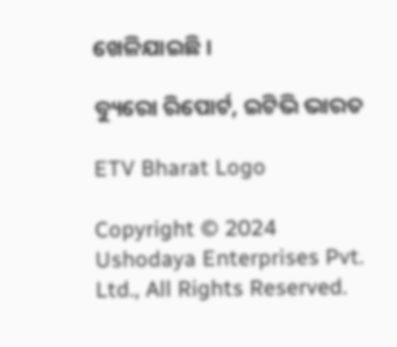ଖେଳିଯାଇଛି ।

ବ୍ୟୁରୋ ରିପୋର୍ଟ, ଇଟିଭି ଭାରତ

ETV Bharat Logo

Copyright © 2024 Ushodaya Enterprises Pvt. Ltd., All Rights Reserved.